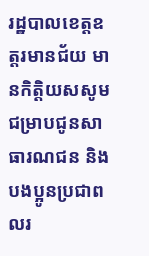រដ្ឋបាលខេត្តឧត្តរមានជ័យ មានកិត្តិយសសូមជម្រាបជូនសាធារណជន និងបងប្អូនប្រជាពលរ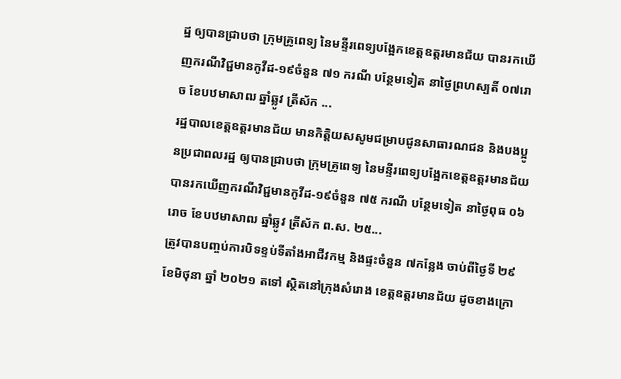ដ្ឋ ឲ្យបានជ្រាបថា ក្រុមគ្រូពេទ្យ នៃមន្ទីរពេទ្យបង្អែកខេត្តឧត្ដរមានជ័យ បានរកឃើញករណីវិជ្ជមានកូវីដ-១៩ចំនួន ៧១ ករណី បន្ថែមទៀត នាថ្ងៃព្រហស្បតិ៍ ០៧រោច ខែបឋមាសាឍ ឆ្នាំឆ្លូវ ត្រីស័ក ...
រដ្ឋបាលខេត្តឧត្តរមានជ័យ មានកិត្តិយសសូមជម្រាបជូនសាធារណជន និងបងប្អូនប្រជាពលរដ្ឋ ឲ្យបានជ្រាបថា ក្រុមគ្រូពេទ្យ នៃមន្ទីរពេទ្យបង្អែកខេត្តឧត្ដរមានជ័យ បានរកឃើញករណីវិជ្ជមានកូវីដ-១៩ចំនួន ៧៥ ករណី បន្ថែមទៀត នាថ្ងៃពុធ ០៦រោច ខែបឋមាសាឍ ឆ្នាំឆ្លូវ ត្រីស័ក ព.ស. ២៥...
ត្រូវបានបញ្ចប់ការបិទខ្ទប់ទីតាំងអាជីវកម្ម និងផ្ទះចំនួន ៧កន្លែង ចាប់ពីថ្ងៃទី ២៩ ខែមិថុនា ឆ្នាំ ២០២១ តទៅ ស្ថិតនៅក្រុងសំរោង ខេត្តឧត្តរមានជ័យ ដូចខាងក្រោ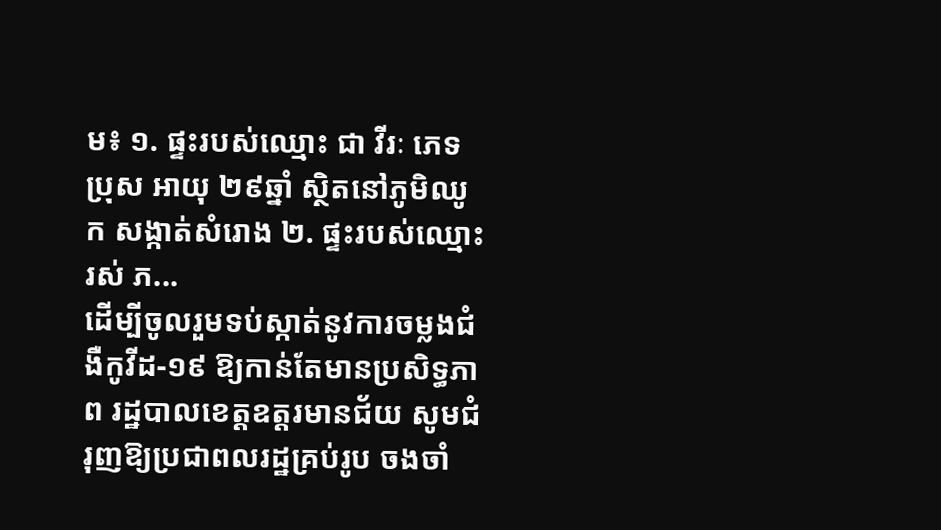ម៖ ១. ផ្ទះរបស់ឈ្មោះ ជា វីរៈ ភេទប្រុស អាយុ ២៩ឆ្នាំ ស្ថិតនៅភូមិឈូក សង្កាត់សំរោង ២. ផ្ទះរបស់ឈ្មោះ រស់ ភ...
ដើម្បីចូលរួមទប់ស្កាត់នូវការចម្លងជំងឺកូវីដ-១៩ ឱ្យកាន់តែមានប្រសិទ្ធភាព រដ្ឋបាលខេត្តឧត្ដរមានជ័យ សូមជំរុញឱ្យប្រជាពលរដ្ឋគ្រប់រូប ចងចាំ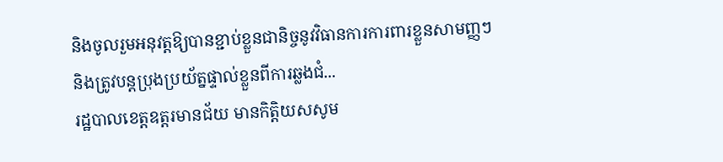និងចូលរួមអនុវត្តឱ្យបានខ្ជាប់ខ្លួនជានិច្ចនូវវិធានការការពារខ្លួនសាមញ្ញៗ និងត្រូវបន្ដប្រុងប្រយ័ត្នផ្ទាល់ខ្លួនពីការឆ្លងជំ...
រដ្ឋបាលខេត្តឧត្តរមានជ័យ មានកិត្តិយសសូម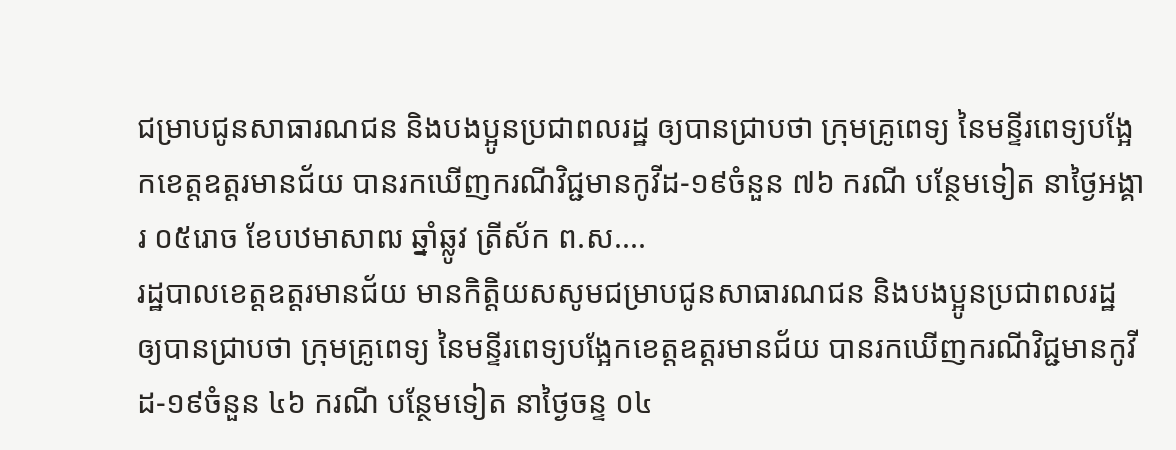ជម្រាបជូនសាធារណជន និងបងប្អូនប្រជាពលរដ្ឋ ឲ្យបានជ្រាបថា ក្រុមគ្រូពេទ្យ នៃមន្ទីរពេទ្យបង្អែកខេត្តឧត្ដរមានជ័យ បានរកឃើញករណីវិជ្ជមានកូវីដ-១៩ចំនួន ៧៦ ករណី បន្ថែមទៀត នាថ្ងៃអង្គារ ០៥រោច ខែបឋមាសាឍ ឆ្នាំឆ្លូវ ត្រីស័ក ព.ស....
រដ្ឋបាលខេត្តឧត្តរមានជ័យ មានកិត្តិយសសូមជម្រាបជូនសាធារណជន និងបងប្អូនប្រជាពលរដ្ឋ ឲ្យបានជ្រាបថា ក្រុមគ្រូពេទ្យ នៃមន្ទីរពេទ្យបង្អែកខេត្តឧត្ដរមានជ័យ បានរកឃើញករណីវិជ្ជមានកូវីដ-១៩ចំនួន ៤៦ ករណី បន្ថែមទៀត នាថ្ងៃចន្ទ ០៤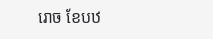រោច ខែបឋ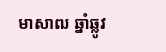មាសាឍ ឆ្នាំឆ្លូវ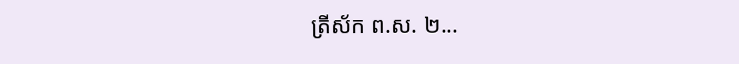ត្រីស័ក ព.ស. ២...